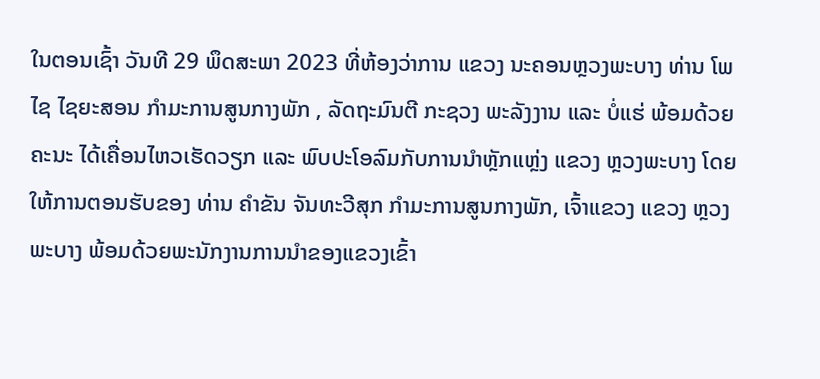ໃນຕອນເຊົ້າ ວັນທີ 29 ພຶດສະພາ 2023 ທີ່ຫ້ອງວ່າການ ແຂວງ ນະຄອນຫຼວງພະບາງ ທ່ານ ໂພໄຊ ໄຊຍະສອນ ກຳມະການສູນກາງພັກ , ລັດຖະມົນຕີ ກະຊວງ ພະລັງງານ ແລະ ບໍ່ແຮ່ ພ້ອມດ້ວຍຄະນະ ໄດ້ເຄື່ອນໄຫວເຮັດວຽກ ແລະ ພົບປະໂອລົມກັບການນຳຫຼັກແຫຼ່ງ ແຂວງ ຫຼວງພະບາງ ໂດຍໃຫ້ການຕອນຮັບຂອງ ທ່ານ ຄຳຂັນ ຈັນທະວີສຸກ ກຳມະການສູນກາງພັກ, ເຈົ້າແຂວງ ແຂວງ ຫຼວງພະບາງ ພ້ອມດ້ວຍພະນັກງານການນຳຂອງແຂວງເຂົ້າ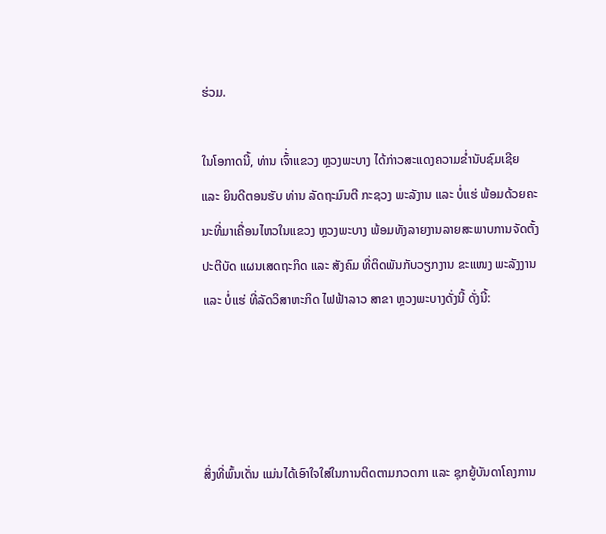ຮ່ວມ.

ໃນໂອກາດນີ້, ທ່ານ ເຈົ້່າແຂວງ ຫຼວງພະບາງ ໄດ້ກ່າວສະແດງຄວາມຂໍ່ານັບຊົມເຊີຍ ແລະ ຍິນດີຕອນຮັບ ທ່ານ ລັດຖະມົນຕີ ກະຊວງ ພະລັງານ ແລະ ບໍ່ແຮ່ ພ້ອມດ້ວຍຄະນະທີ່ມາເຄື່ອນໄຫວໃນແຂວງ ຫຼວງພະບາງ ພ້ອມທັງລາຍງານລາຍສະພາບການຈັດຕັ້ງປະຕີບັດ ແຜນເສດຖະກິດ ແລະ ສັງຄົມ ທີ່ຕິດພັນກັບວຽກງານ ຂະແໜງ ພະລັງງານ ແລະ ບໍ່ແຮ່ ທີ່ລັດວິສາຫະກິດ ໄຟຟ້າລາວ ສາຂາ ຫຼວງພະບາງດັ່ງນີ້ ດັ່ງນີ້:




ສິ່ງທີ່ພົ້ນເດັ່ນ ແມ່ນໄດ້ເອົາໃຈໃສ່ໃນການຕິດຕາມກວດກາ ແລະ ຊຸກຍູ້ບັນດາໂຄງການ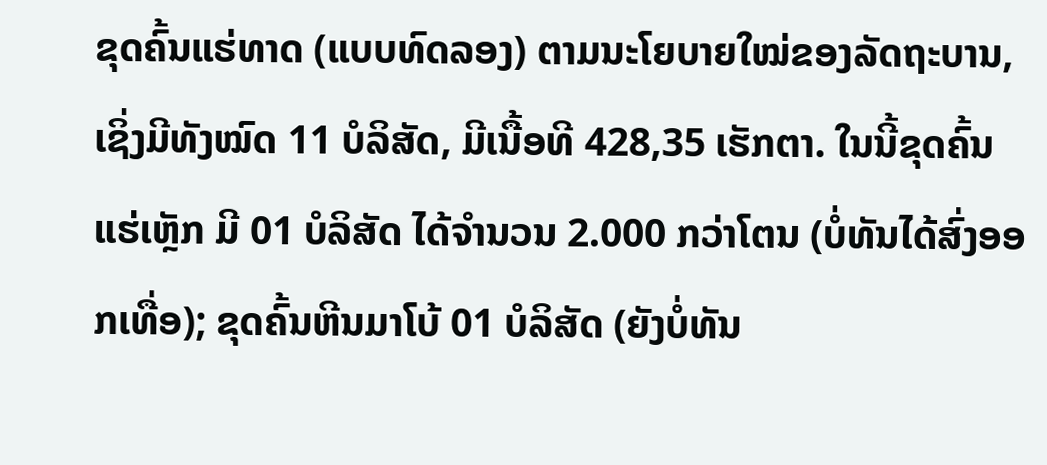ຂຸດຄົ້ນແຮ່ທາດ (ແບບທົດລອງ) ຕາມນະໂຍບາຍໃໝ່ຂອງລັດຖະບານ, ເຊິ່ງມີທັງໝົດ 11 ບໍລິສັດ, ມີເນື້ອທີ 428,35 ເຮັກຕາ. ໃນນີ້ຂຸດຄົ້ນແຮ່ເຫຼັກ ມີ 01 ບໍລິສັດ ໄດ້ຈໍານວນ 2.000 ກວ່າໂຕນ (ບໍ່ທັນໄດ້ສົ່ງອອກເທື່ອ); ຂຸດຄົ້ນຫີນມາໂບ້ 01 ບໍລິສັດ (ຍັງບໍ່ທັນ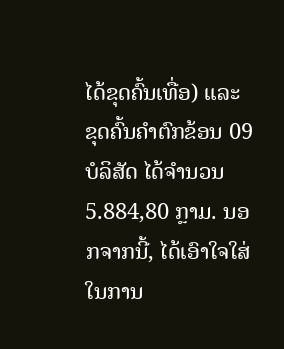ໄດ້ຂຸດຄົ້ນເທື່ອ) ແລະ ຂຸດຄົ້ນຄໍາຕົກຂ້ອນ 09 ບໍລິສັດ ໄດ້ຈໍານວນ 5.884,80 ກຼາມ. ນອກຈາກນີ້, ໄດ້ເອົາໃຈໃສ່ໃນການ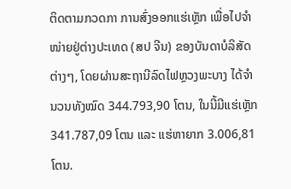ຕິດຕາມກວດກາ ການສົ່ງອອກແຮ່ເຫຼັກ ເພື່ອໄປຈໍາ ໜ່າຍຢູ່ຕ່າງປະເທດ (ສປ ຈີນ) ຂອງບັນດາບໍລິສັດຕ່າງໆ, ໂດຍຜ່ານສະຖານີລົດໄຟຫຼວງພະບາງ ໄດ້ຈໍານວນທັງໝົດ 344.793,90 ໂຕນ, ໃນນີ້ມີແຮ່ເຫຼັກ 341.787,09 ໂຕນ ແລະ ແຮ່ຫາຍາກ 3.006,81 ໂຕນ.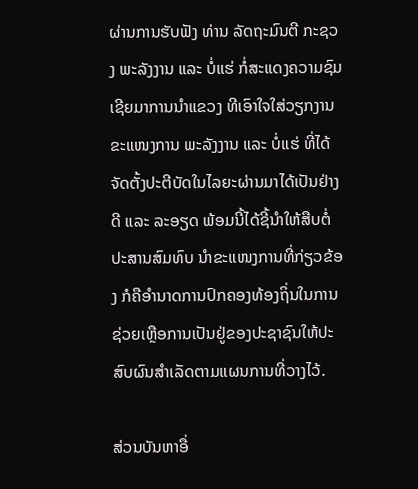ຜ່ານການຮັບຟັງ ທ່ານ ລັດຖະມົນຕີ ກະຊວງ ພະລັງງານ ແລະ ບໍ່ແຮ່ ກໍ່ສະແດງຄວາມຊົມເຊີຍມາການນຳແຂວງ ທີເອົາໃຈໃສ່ວຽກງານ ຂະແໜງການ ພະລັງງານ ແລະ ບໍ່ແຮ່ ທີ່ໄດ້ຈັດຕັ້ງປະຕີບັດໃນໄລຍະຜ່ານມາໄດ້ເປັນຢ່າງດີ ແລະ ລະອຽດ ພ້ອມນີ້ໄດ້ຊີ້ນໍາໃຫ້ສືບຕໍ່ປະສານສົມທົບ ນໍາຂະແໜງການທີ່ກ່ຽວຂ້ອງ ກໍຄືອໍານາດການປົກຄອງທ້ອງຖິ່ນໃນການຊ່ວຍເຫຼືອການເປັນຢູ່ຂອງປະຊາຊົນໃຫ້ປະສົບຜົນສໍາເລັດຕາມແຜນການທີ່ວາງໄວ້.

ສ່ວນບັນຫາອື່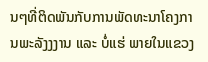ນໆທີ່ຕິດພັນກັບການພັດທະນາໂຄງການພະລັງງງານ ແລະ ບໍ່ແຮ່ ພາຍໃນແຂວງ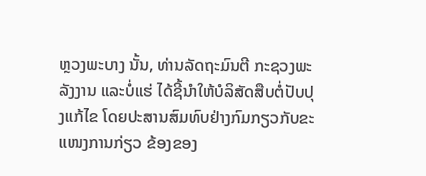ຫຼວງພະບາງ ນັ້ນ, ທ່ານລັດຖະມົນຕີ ກະຊວງພະລັງງານ ແລະບໍ່ແຮ່ ໄດ້ຊີ້ນໍາໃຫ້ບໍລິສັດສືບຕໍ່ປັບປຸງແກ້ໄຂ ໂດຍປະສານສົມທົບຢ່າງກົມກຽວກັບຂະແໜງການກ່ຽວ ຂ້ອງຂອງ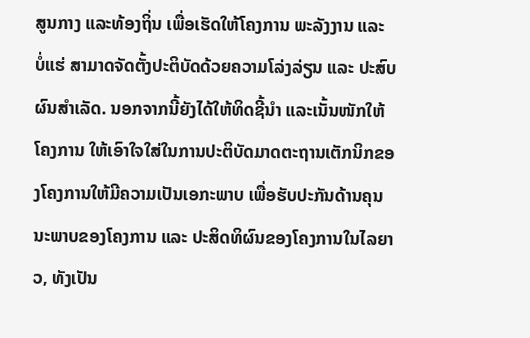ສູນກາງ ແລະທ້ອງຖິ່ນ ເພື່ອເຮັດໃຫ້ໂຄງການ ພະລັງງານ ແລະ ບໍ່ແຮ່ ສາມາດຈັດຕັ້ງປະຕິບັດດ້ວຍຄວາມໂລ່ງລ່ຽນ ແລະ ປະສົບຜົນສຳເລັດ. ນອກຈາກນີ້ຍັງໄດ້ໃຫ້ທິດຊີ້ນຳ ແລະເນັ້ນໜັກໃຫ້ ໂຄງການ ໃຫ້ເອົາໃຈໃສ່ໃນການປະຕິບັດມາດຕະຖານເຕັກນິກຂອງໂຄງການໃຫ້ມີຄວາມເປັນເອກະພາບ ເພື່ອຮັບປະກັນດ້ານຄຸນນະພາບຂອງໂຄງການ ແລະ ປະສິດທິຜົນຂອງໂຄງການໃນໄລຍາວ, ທັງເປັນ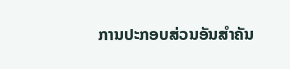ການປະກອບສ່ວນອັນສຳຄັນ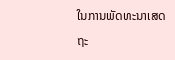ໃນການພັດທະນາເສດຖະ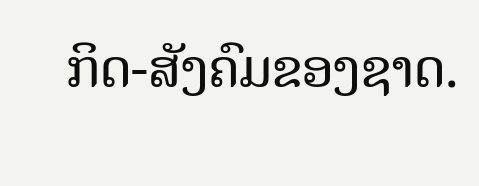ກິດ-ສັງຄົມຂອງຊາດ.